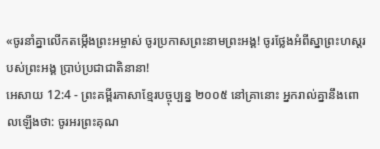«ចូរនាំគ្នាលើកតម្កើងព្រះអម្ចាស់ ចូរប្រកាសព្រះនាមព្រះអង្គ! ចូរថ្លែងអំពីស្នាព្រះហស្ដរបស់ព្រះអង្គ ប្រាប់ប្រជាជាតិនានា!
អេសាយ 12:4 - ព្រះគម្ពីរភាសាខ្មែរបច្ចុប្បន្ន ២០០៥ នៅគ្រានោះ អ្នករាល់គ្នានឹងពោលឡើងថា: ចូរអរព្រះគុណ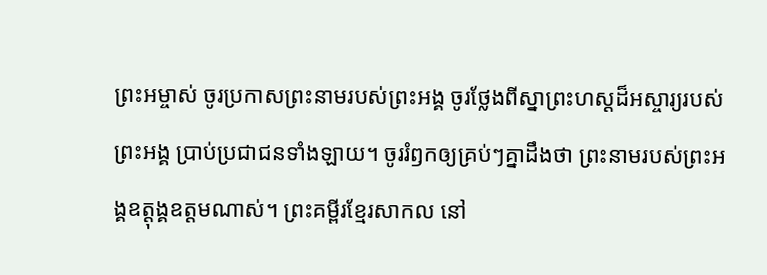ព្រះអម្ចាស់ ចូរប្រកាសព្រះនាមរបស់ព្រះអង្គ ចូរថ្លែងពីស្នាព្រះហស្ដដ៏អស្ចារ្យរបស់ព្រះអង្គ ប្រាប់ប្រជាជនទាំងឡាយ។ ចូររំឭកឲ្យគ្រប់ៗគ្នាដឹងថា ព្រះនាមរបស់ព្រះអង្គឧត្ដុង្គឧត្ដមណាស់។ ព្រះគម្ពីរខ្មែរសាកល នៅ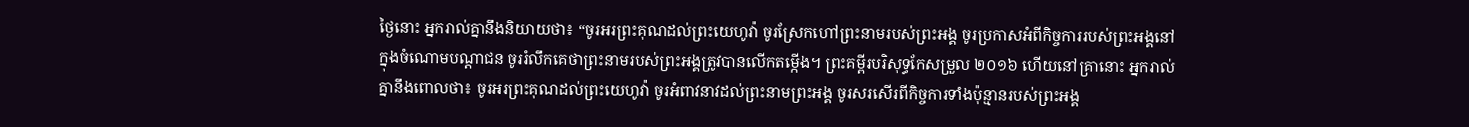ថ្ងៃនោះ អ្នករាល់គ្នានឹងនិយាយថា៖ “ចូរអរព្រះគុណដល់ព្រះយេហូវ៉ា ចូរស្រែកហៅព្រះនាមរបស់ព្រះអង្គ ចូរប្រកាសអំពីកិច្ចការរបស់ព្រះអង្គនៅក្នុងចំណោមបណ្ដាជន ចូររំលឹកគេថាព្រះនាមរបស់ព្រះអង្គត្រូវបានលើកតម្កើង។ ព្រះគម្ពីរបរិសុទ្ធកែសម្រួល ២០១៦ ហើយនៅគ្រានោះ អ្នករាល់គ្នានឹងពោលថា៖ ចូរអរព្រះគុណដល់ព្រះយេហូវ៉ា ចូរអំពាវនាវដល់ព្រះនាមព្រះអង្គ ចូរសរសើរពីកិច្ចការទាំងប៉ុន្មានរបស់ព្រះអង្គ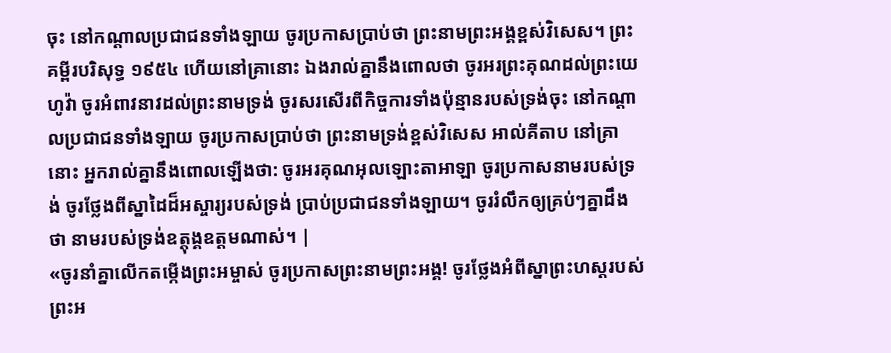ចុះ នៅកណ្ដាលប្រជាជនទាំងឡាយ ចូរប្រកាសប្រាប់ថា ព្រះនាមព្រះអង្គខ្ពស់វិសេស។ ព្រះគម្ពីរបរិសុទ្ធ ១៩៥៤ ហើយនៅគ្រានោះ ឯងរាល់គ្នានឹងពោលថា ចូរអរព្រះគុណដល់ព្រះយេហូវ៉ា ចូរអំពាវនាវដល់ព្រះនាមទ្រង់ ចូរសរសើរពីកិច្ចការទាំងប៉ុន្មានរបស់ទ្រង់ចុះ នៅកណ្តាលប្រជាជនទាំងឡាយ ចូរប្រកាសប្រាប់ថា ព្រះនាមទ្រង់ខ្ពស់វិសេស អាល់គីតាប នៅគ្រានោះ អ្នករាល់គ្នានឹងពោលឡើងថា: ចូរអរគុណអុលឡោះតាអាឡា ចូរប្រកាសនាមរបស់ទ្រង់ ចូរថ្លែងពីស្នាដៃដ៏អស្ចារ្យរបស់ទ្រង់ ប្រាប់ប្រជាជនទាំងឡាយ។ ចូររំលឹកឲ្យគ្រប់ៗគ្នាដឹងថា នាមរបស់ទ្រង់ឧត្ដុង្គឧត្ដមណាស់។ |
«ចូរនាំគ្នាលើកតម្កើងព្រះអម្ចាស់ ចូរប្រកាសព្រះនាមព្រះអង្គ! ចូរថ្លែងអំពីស្នាព្រះហស្ដរបស់ព្រះអ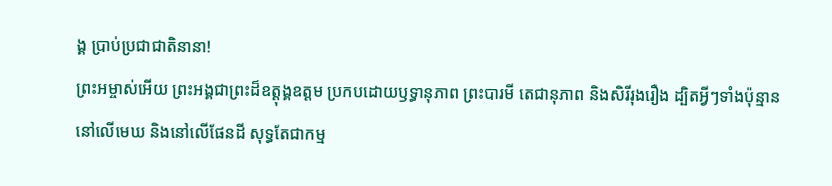ង្គ ប្រាប់ប្រជាជាតិនានា!
ព្រះអម្ចាស់អើយ ព្រះអង្គជាព្រះដ៏ឧត្ដុង្គឧត្ដម ប្រកបដោយឫទ្ធានុភាព ព្រះបារមី តេជានុភាព និងសិរីរុងរឿង ដ្បិតអ្វីៗទាំងប៉ុន្មាននៅលើមេឃ និងនៅលើផែនដី សុទ្ធតែជាកម្ម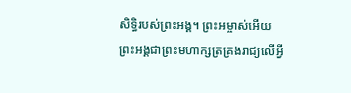សិទ្ធិរបស់ព្រះអង្គ។ ព្រះអម្ចាស់អើយ ព្រះអង្គជាព្រះមហាក្សត្រគ្រងរាជ្យលើអ្វី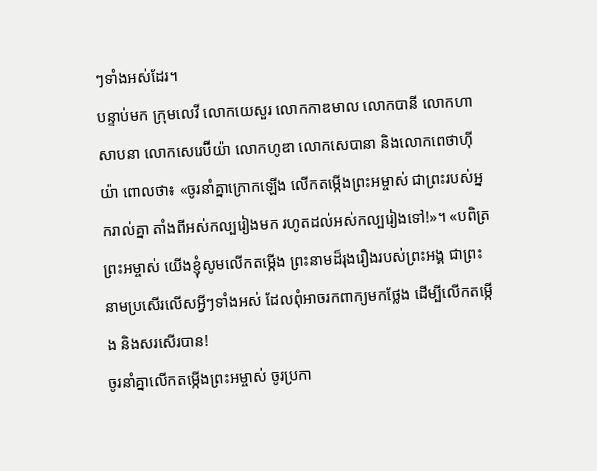ៗទាំងអស់ដែរ។
បន្ទាប់មក ក្រុមលេវី លោកយេសួរ លោកកាឌមាល លោកបានី លោកហាសាបនា លោកសេរេប៊ីយ៉ា លោកហូឌា លោកសេបានា និងលោកពេថាហ៊ីយ៉ា ពោលថា៖ «ចូរនាំគ្នាក្រោកឡើង លើកតម្កើងព្រះអម្ចាស់ ជាព្រះរបស់អ្នករាល់គ្នា តាំងពីអស់កល្បរៀងមក រហូតដល់អស់កល្បរៀងទៅ!»។ «បពិត្រព្រះអម្ចាស់ យើងខ្ញុំសូមលើកតម្កើង ព្រះនាមដ៏រុងរឿងរបស់ព្រះអង្គ ជាព្រះនាមប្រសើរលើសអ្វីៗទាំងអស់ ដែលពុំអាចរកពាក្យមកថ្លែង ដើម្បីលើកតម្កើង និងសរសើរបាន!
ចូរនាំគ្នាលើកតម្កើងព្រះអម្ចាស់ ចូរប្រកា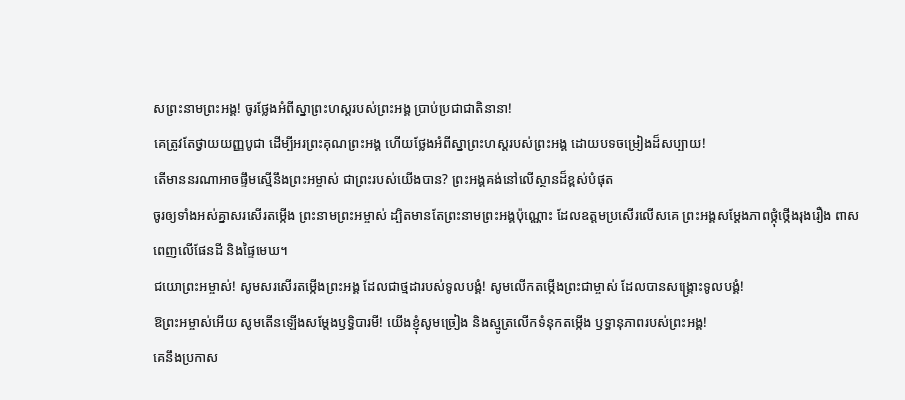សព្រះនាមព្រះអង្គ! ចូរថ្លែងអំពីស្នាព្រះហស្ដរបស់ព្រះអង្គ ប្រាប់ប្រជាជាតិនានា!
គេត្រូវតែថ្វាយយញ្ញបូជា ដើម្បីអរព្រះគុណព្រះអង្គ ហើយថ្លែងអំពីស្នាព្រះហស្ដរបស់ព្រះអង្គ ដោយបទចម្រៀងដ៏សប្បាយ!
តើមាននរណាអាចផ្ទឹមស្មើនឹងព្រះអម្ចាស់ ជាព្រះរបស់យើងបាន? ព្រះអង្គគង់នៅលើស្ថានដ៏ខ្ពស់បំផុត
ចូរឲ្យទាំងអស់គ្នាសរសើរតម្កើង ព្រះនាមព្រះអម្ចាស់ ដ្បិតមានតែព្រះនាមព្រះអង្គប៉ុណ្ណោះ ដែលឧត្ដមប្រសើរលើសគេ ព្រះអង្គសម្តែងភាពថ្កុំថ្កើងរុងរឿង ពាសពេញលើផែនដី និងផ្ទៃមេឃ។
ជយោព្រះអម្ចាស់! សូមសរសើរតម្កើងព្រះអង្គ ដែលជាថ្មដារបស់ទូលបង្គំ! សូមលើកតម្កើងព្រះជាម្ចាស់ ដែលបានសង្គ្រោះទូលបង្គំ!
ឱព្រះអម្ចាស់អើយ សូមតើនឡើងសម្តែងឫទ្ធិបារមី! យើងខ្ញុំសូមច្រៀង និងស្មូត្រលើកទំនុកតម្កើង ឫទ្ធានុភាពរបស់ព្រះអង្គ!
គេនឹងប្រកាស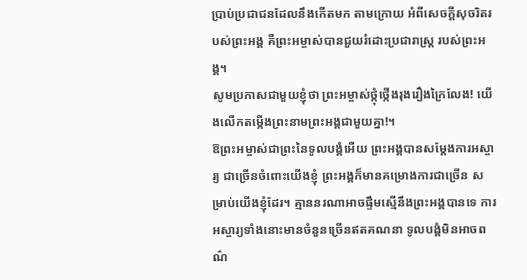ប្រាប់ប្រជាជនដែលនឹងកើតមក តាមក្រោយ អំពីសេចក្ដីសុចរិតរបស់ព្រះអង្គ គឺព្រះអម្ចាស់បានជួយរំដោះប្រជារាស្ត្រ របស់ព្រះអង្គ។
សូមប្រកាសជាមួយខ្ញុំថា ព្រះអម្ចាស់ថ្កុំថ្កើងរុងរឿងក្រៃលែង! យើងលើកតម្កើងព្រះនាមព្រះអង្គជាមួយគ្នា!។
ឱព្រះអម្ចាស់ជាព្រះនៃទូលបង្គំអើយ ព្រះអង្គបានសម្តែងការអស្ចារ្យ ជាច្រើនចំពោះយើងខ្ញុំ ព្រះអង្គក៏មានគម្រោងការជាច្រើន សម្រាប់យើងខ្ញុំដែរ។ គ្មាននរណាអាចផ្ទឹមស្មើនឹងព្រះអង្គបានទេ ការអស្ចារ្យទាំងនោះមានចំនួនច្រើនឥតគណនា ទូលបង្គំមិនអាចពណ៌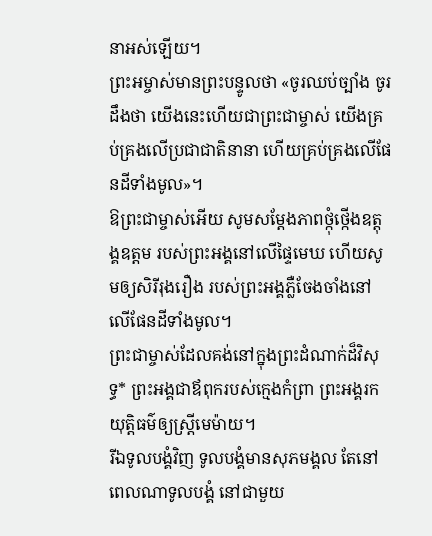នាអស់ឡើយ។
ព្រះអម្ចាស់មានព្រះបន្ទូលថា «ចូរឈប់ច្បាំង ចូរដឹងថា យើងនេះហើយជាព្រះជាម្ចាស់ យើងគ្រប់គ្រងលើប្រជាជាតិនានា ហើយគ្រប់គ្រងលើផែនដីទាំងមូល»។
ឱព្រះជាម្ចាស់អើយ សូមសម្តែងភាពថ្កុំថ្កើងឧត្តុង្គឧត្ដម របស់ព្រះអង្គនៅលើផ្ទៃមេឃ ហើយសូមឲ្យសិរីរុងរឿង របស់ព្រះអង្គភ្លឺចែងចាំងនៅលើផែនដីទាំងមូល។
ព្រះជាម្ចាស់ដែលគង់នៅក្នុងព្រះដំណាក់ដ៏វិសុទ្ធ* ព្រះអង្គជាឪពុករបស់ក្មេងកំព្រា ព្រះអង្គរកយុត្តិធម៌ឲ្យស្ត្រីមេម៉ាយ។
រីឯទូលបង្គំវិញ ទូលបង្គំមានសុភមង្គល តែនៅពេលណាទូលបង្គំ នៅជាមួយ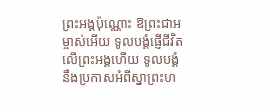ព្រះអង្គប៉ុណ្ណោះ ឱព្រះជាអម្ចាស់អើយ ទូលបង្គំផ្ញើជីវិតលើព្រះអង្គហើយ ទូលបង្គំនឹងប្រកាសអំពីស្នាព្រះហ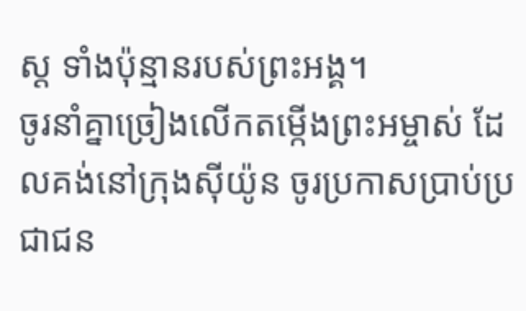ស្ដ ទាំងប៉ុន្មានរបស់ព្រះអង្គ។
ចូរនាំគ្នាច្រៀងលើកតម្កើងព្រះអម្ចាស់ ដែលគង់នៅក្រុងស៊ីយ៉ូន ចូរប្រកាសប្រាប់ប្រជាជន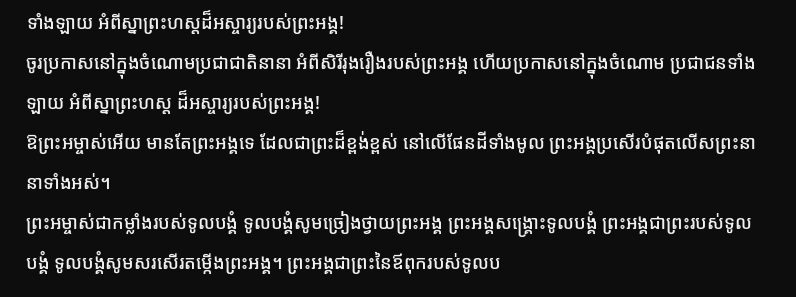ទាំងឡាយ អំពីស្នាព្រះហស្ដដ៏អស្ចារ្យរបស់ព្រះអង្គ!
ចូរប្រកាសនៅក្នុងចំណោមប្រជាជាតិនានា អំពីសិរីរុងរឿងរបស់ព្រះអង្គ ហើយប្រកាសនៅក្នុងចំណោម ប្រជាជនទាំងឡាយ អំពីស្នាព្រះហស្ដ ដ៏អស្ចារ្យរបស់ព្រះអង្គ!
ឱព្រះអម្ចាស់អើយ មានតែព្រះអង្គទេ ដែលជាព្រះដ៏ខ្ពង់ខ្ពស់ នៅលើផែនដីទាំងមូល ព្រះអង្គប្រសើរបំផុតលើសព្រះនានាទាំងអស់។
ព្រះអម្ចាស់ជាកម្លាំងរបស់ទូលបង្គំ ទូលបង្គំសូមច្រៀងថ្វាយព្រះអង្គ ព្រះអង្គសង្គ្រោះទូលបង្គំ ព្រះអង្គជាព្រះរបស់ទូលបង្គំ ទូលបង្គំសូមសរសើរតម្កើងព្រះអង្គ។ ព្រះអង្គជាព្រះនៃឪពុករបស់ទូលប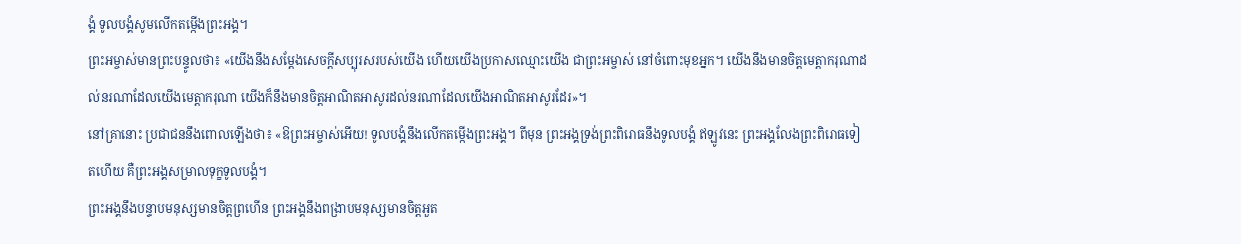ង្គំ ទូលបង្គំសូមលើកតម្កើងព្រះអង្គ។
ព្រះអម្ចាស់មានព្រះបន្ទូលថា៖ «យើងនឹងសម្តែងសេចក្ដីសប្បុរសរបស់យើង ហើយយើងប្រកាសឈ្មោះយើង ជាព្រះអម្ចាស់ នៅចំពោះមុខអ្នក។ យើងនឹងមានចិត្តមេត្តាករុណាដល់នរណាដែលយើងមេត្តាករុណា យើងក៏នឹងមានចិត្តអាណិតអាសូរដល់នរណាដែលយើងអាណិតអាសូរដែរ»។
នៅគ្រានោះ ប្រជាជននឹងពោលឡើងថា៖ «ឱព្រះអម្ចាស់អើយ! ទូលបង្គំនឹងលើកតម្កើងព្រះអង្គ។ ពីមុន ព្រះអង្គទ្រង់ព្រះពិរោធនឹងទូលបង្គំ ឥឡូវនេះ ព្រះអង្គលែងព្រះពិរោធទៀតហើយ គឺព្រះអង្គសម្រាលទុក្ខទូលបង្គំ។
ព្រះអង្គនឹងបន្ទាបមនុស្សមានចិត្តព្រហើន ព្រះអង្គនឹងពង្រាបមនុស្សមានចិត្តអួត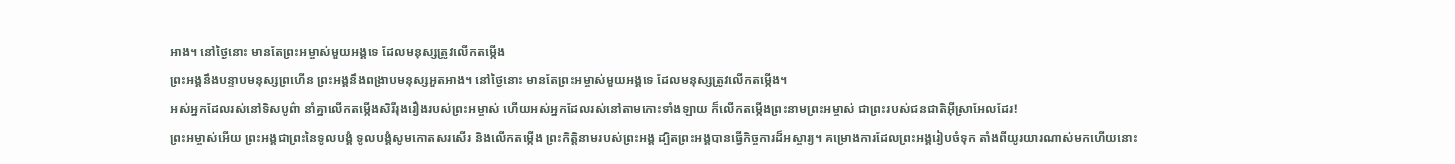អាង។ នៅថ្ងៃនោះ មានតែព្រះអម្ចាស់មួយអង្គទេ ដែលមនុស្សត្រូវលើកតម្កើង
ព្រះអង្គនឹងបន្ទាបមនុស្សព្រហើន ព្រះអង្គនឹងពង្រាបមនុស្សអួតអាង។ នៅថ្ងៃនោះ មានតែព្រះអម្ចាស់មួយអង្គទេ ដែលមនុស្សត្រូវលើកតម្កើង។
អស់អ្នកដែលរស់នៅទិសបូព៌ា នាំគ្នាលើកតម្កើងសិរីរុងរឿងរបស់ព្រះអម្ចាស់ ហើយអស់អ្នកដែលរស់នៅតាមកោះទាំងឡាយ ក៏លើកតម្កើងព្រះនាមព្រះអម្ចាស់ ជាព្រះរបស់ជនជាតិអ៊ីស្រាអែលដែរ!
ព្រះអម្ចាស់អើយ ព្រះអង្គជាព្រះនៃទូលបង្គំ ទូលបង្គំសូមកោតសរសើរ និងលើកតម្កើង ព្រះកិត្តិនាមរបស់ព្រះអង្គ ដ្បិតព្រះអង្គបានធ្វើកិច្ចការដ៏អស្ចារ្យ។ គម្រោងការដែលព្រះអង្គរៀបចំទុក តាំងពីយូរយារណាស់មកហើយនោះ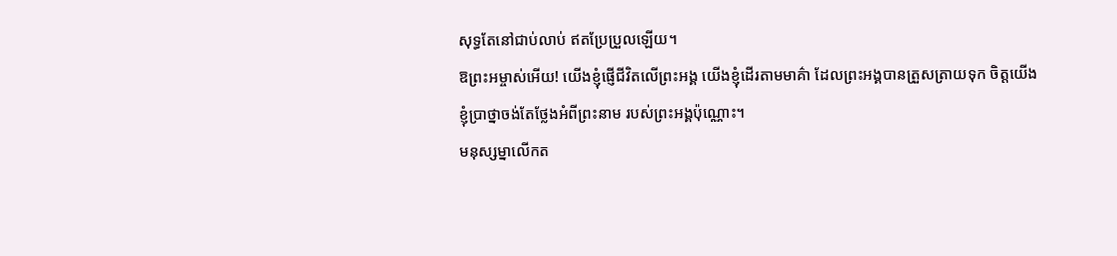សុទ្ធតែនៅជាប់លាប់ ឥតប្រែប្រួលឡើយ។
ឱព្រះអម្ចាស់អើយ! យើងខ្ញុំផ្ញើជីវិតលើព្រះអង្គ យើងខ្ញុំដើរតាមមាគ៌ា ដែលព្រះអង្គបានត្រួសត្រាយទុក ចិត្តយើងខ្ញុំប្រាថ្នាចង់តែថ្លែងអំពីព្រះនាម របស់ព្រះអង្គប៉ុណ្ណោះ។
មនុស្សម្នាលើកត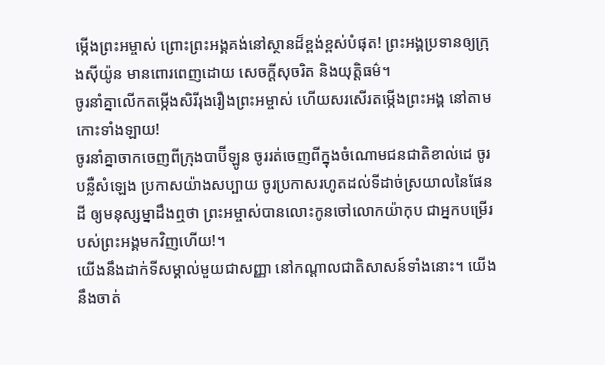ម្កើងព្រះអម្ចាស់ ព្រោះព្រះអង្គគង់នៅស្ថានដ៏ខ្ពង់ខ្ពស់បំផុត! ព្រះអង្គប្រទានឲ្យក្រុងស៊ីយ៉ូន មានពោរពេញដោយ សេចក្ដីសុចរិត និងយុត្តិធម៌។
ចូរនាំគ្នាលើកតម្កើងសិរីរុងរឿងព្រះអម្ចាស់ ហើយសរសើរតម្កើងព្រះអង្គ នៅតាមកោះទាំងឡាយ!
ចូរនាំគ្នាចាកចេញពីក្រុងបាប៊ីឡូន ចូររត់ចេញពីក្នុងចំណោមជនជាតិខាល់ដេ ចូរបន្លឺសំឡេង ប្រកាសយ៉ាងសប្បាយ ចូរប្រកាសរហូតដល់ទីដាច់ស្រយាលនៃផែនដី ឲ្យមនុស្សម្នាដឹងឮថា ព្រះអម្ចាស់បានលោះកូនចៅលោកយ៉ាកុប ជាអ្នកបម្រើរបស់ព្រះអង្គមកវិញហើយ!។
យើងនឹងដាក់ទីសម្គាល់មួយជាសញ្ញា នៅកណ្ដាលជាតិសាសន៍ទាំងនោះ។ យើងនឹងចាត់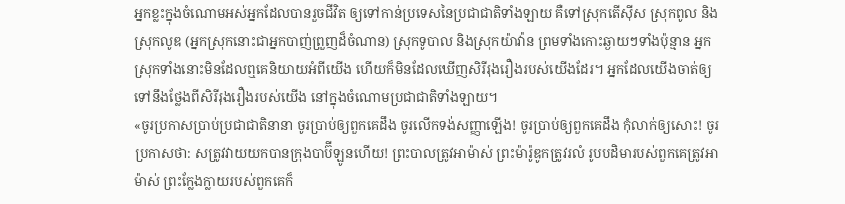អ្នកខ្លះក្នុងចំណោមអស់អ្នកដែលបានរួចជីវិត ឲ្យទៅកាន់ប្រទេសនៃប្រជាជាតិទាំងឡាយ គឺទៅស្រុកតើស៊ីស ស្រុកពូល និងស្រុកលូឌ (អ្នកស្រុកនោះជាអ្នកបាញ់ព្រួញដ៏ចំណាន) ស្រុកទូបាល និងស្រុកយ៉ាវ៉ាន ព្រមទាំងកោះឆ្ងាយៗទាំងប៉ុន្មាន អ្នកស្រុកទាំងនោះមិនដែលឮគេនិយាយអំពីយើង ហើយក៏មិនដែលឃើញសិរីរុងរឿងរបស់យើងដែរ។ អ្នកដែលយើងចាត់ឲ្យទៅនឹងថ្លែងពីសិរីរុងរឿងរបស់យើង នៅក្នុងចំណោមប្រជាជាតិទាំងឡាយ។
«ចូរប្រកាសប្រាប់ប្រជាជាតិនានា ចូរប្រាប់ឲ្យពួកគេដឹង ចូរលើកទង់សញ្ញាឡើង! ចូរប្រាប់ឲ្យពួកគេដឹង កុំលាក់ឲ្យសោះ! ចូរប្រកាសថា: សត្រូវវាយយកបានក្រុងបាប៊ីឡូនហើយ! ព្រះបាលត្រូវអាម៉ាស់ ព្រះម៉ារ៉ូឌូកត្រូវរលំ រូបបដិមារបស់ពួកគេត្រូវអាម៉ាស់ ព្រះក្លែងក្លាយរបស់ពួកគេក៏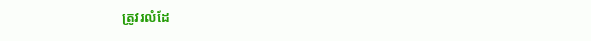ត្រូវរលំដែ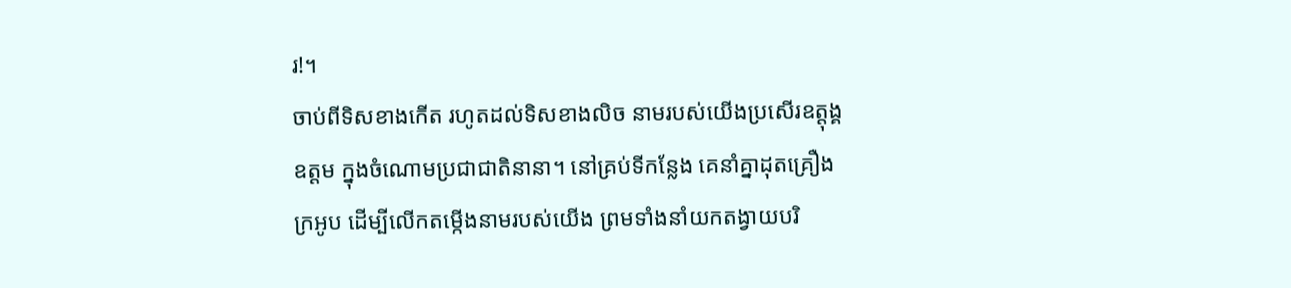រ!។
ចាប់ពីទិសខាងកើត រហូតដល់ទិសខាងលិច នាមរបស់យើងប្រសើរឧត្ដុង្គឧត្ដម ក្នុងចំណោមប្រជាជាតិនានា។ នៅគ្រប់ទីកន្លែង គេនាំគ្នាដុតគ្រឿងក្រអូប ដើម្បីលើកតម្កើងនាមរបស់យើង ព្រមទាំងនាំយកតង្វាយបរិ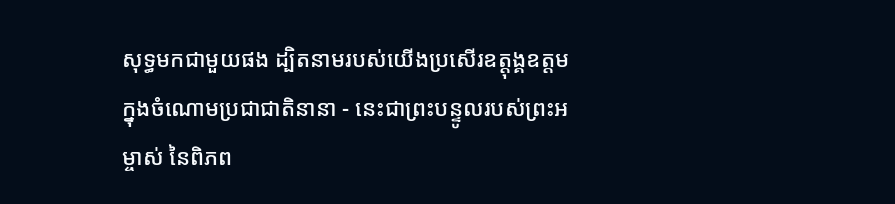សុទ្ធមកជាមួយផង ដ្បិតនាមរបស់យើងប្រសើរឧត្ដុង្គឧត្ដម ក្នុងចំណោមប្រជាជាតិនានា - នេះជាព្រះបន្ទូលរបស់ព្រះអម្ចាស់ នៃពិភព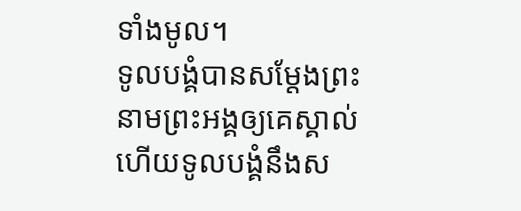ទាំងមូល។
ទូលបង្គំបានសម្តែងព្រះនាមព្រះអង្គឲ្យគេស្គាល់ ហើយទូលបង្គំនឹងស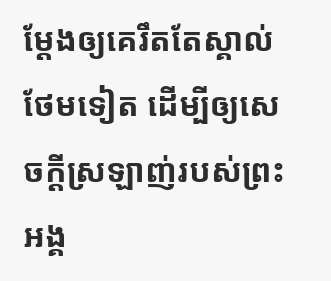ម្តែងឲ្យគេរឹតតែស្គាល់ថែមទៀត ដើម្បីឲ្យសេចក្ដីស្រឡាញ់របស់ព្រះអង្គ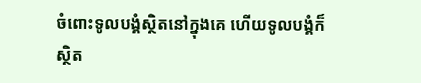ចំពោះទូលបង្គំស្ថិតនៅក្នុងគេ ហើយទូលបង្គំក៏ស្ថិត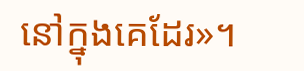នៅក្នុងគេដែរ»។